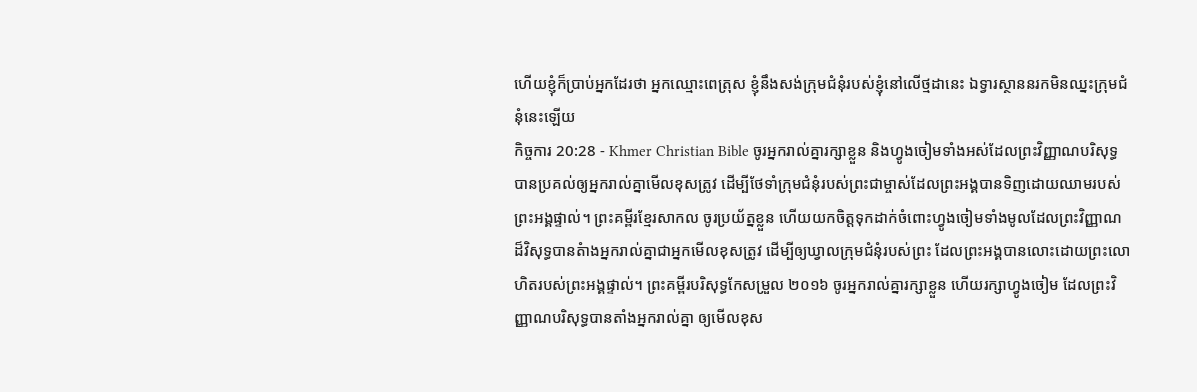ហើយខ្ញុំក៏ប្រាប់អ្នកដែរថា អ្នកឈ្មោះពេត្រុស ខ្ញុំនឹងសង់ក្រុមជំនុំរបស់ខ្ញុំនៅលើថ្មដានេះ ឯទ្វារស្ថាននរកមិនឈ្នះក្រុមជំនុំនេះឡើយ
កិច្ចការ 20:28 - Khmer Christian Bible ចូរអ្នករាល់គ្នារក្សាខ្លួន និងហ្វូងចៀមទាំងអស់ដែលព្រះវិញ្ញាណបរិសុទ្ធបានប្រគល់ឲ្យអ្នករាល់គ្នាមើលខុសត្រូវ ដើម្បីថែទាំក្រុមជំនុំរបស់ព្រះជាម្ចាស់ដែលព្រះអង្គបានទិញដោយឈាមរបស់ព្រះអង្គផ្ទាល់។ ព្រះគម្ពីរខ្មែរសាកល ចូរប្រយ័ត្នខ្លួន ហើយយកចិត្តទុកដាក់ចំពោះហ្វូងចៀមទាំងមូលដែលព្រះវិញ្ញាណដ៏វិសុទ្ធបានតំាងអ្នករាល់គ្នាជាអ្នកមើលខុសត្រូវ ដើម្បីឲ្យឃ្វាលក្រុមជំនុំរបស់ព្រះ ដែលព្រះអង្គបានលោះដោយព្រះលោហិតរបស់ព្រះអង្គផ្ទាល់។ ព្រះគម្ពីរបរិសុទ្ធកែសម្រួល ២០១៦ ចូរអ្នករាល់គ្នារក្សាខ្លួន ហើយរក្សាហ្វូងចៀម ដែលព្រះវិញ្ញាណបរិសុទ្ធបានតាំងអ្នករាល់គ្នា ឲ្យមើលខុស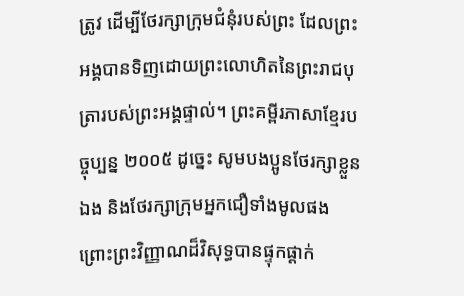ត្រូវ ដើម្បីថែរក្សាក្រុមជំនុំរបស់ព្រះ ដែលព្រះអង្គបានទិញដោយព្រះលោហិតនៃព្រះរាជបុត្រារបស់ព្រះអង្គផ្ទាល់។ ព្រះគម្ពីរភាសាខ្មែរបច្ចុប្បន្ន ២០០៥ ដូច្នេះ សូមបងប្អូនថែរក្សាខ្លួនឯង និងថែរក្សាក្រុមអ្នកជឿទាំងមូលផង ព្រោះព្រះវិញ្ញាណដ៏វិសុទ្ធបានផ្ទុកផ្ដាក់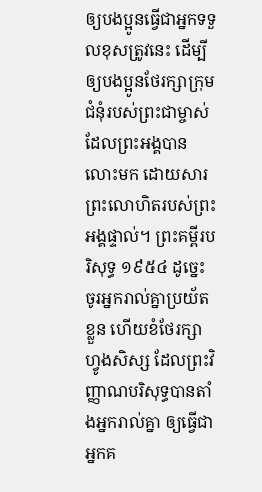ឲ្យបងប្អូនធ្វើជាអ្នកទទួលខុសត្រូវនេះ ដើម្បីឲ្យបងប្អូនថែរក្សាក្រុមជំនុំរបស់ព្រះជាម្ចាស់ ដែលព្រះអង្គបានលោះមក ដោយសារព្រះលោហិតរបស់ព្រះអង្គផ្ទាល់។ ព្រះគម្ពីរបរិសុទ្ធ ១៩៥៤ ដូច្នេះ ចូរអ្នករាល់គ្នាប្រយ័តខ្លួន ហើយខំថែរក្សាហ្វូងសិស្ស ដែលព្រះវិញ្ញាណបរិសុទ្ធបានតាំងអ្នករាល់គ្នា ឲ្យធ្វើជាអ្នកគ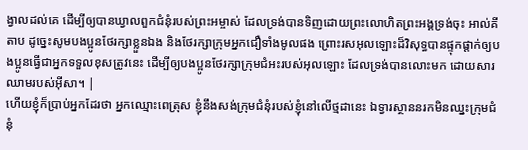ង្វាលដល់គេ ដើម្បីឲ្យបានឃ្វាលពួកជំនុំរបស់ព្រះអម្ចាស់ ដែលទ្រង់បានទិញដោយព្រះលោហិតព្រះអង្គទ្រង់ចុះ អាល់គីតាប ដូច្នេះសូមបងប្អូនថែរក្សាខ្លួនឯង និងថែរក្សាក្រុមអ្នកជឿទាំងមូលផង ព្រោះរសអុលឡោះដ៏វិសុទ្ធបានផ្ទុកផ្ដាក់ឲ្យបងប្អូនធ្វើជាអ្នកទទួលខុសត្រូវនេះ ដើម្បីឲ្យបងប្អូនថែរក្សាក្រុមជំអះរបស់អុលឡោះ ដែលទ្រង់បានលោះមក ដោយសារឈាមរបស់អ៊ីសា។ |
ហើយខ្ញុំក៏ប្រាប់អ្នកដែរថា អ្នកឈ្មោះពេត្រុស ខ្ញុំនឹងសង់ក្រុមជំនុំរបស់ខ្ញុំនៅលើថ្មដានេះ ឯទ្វារស្ថាននរកមិនឈ្នះក្រុមជំនុំ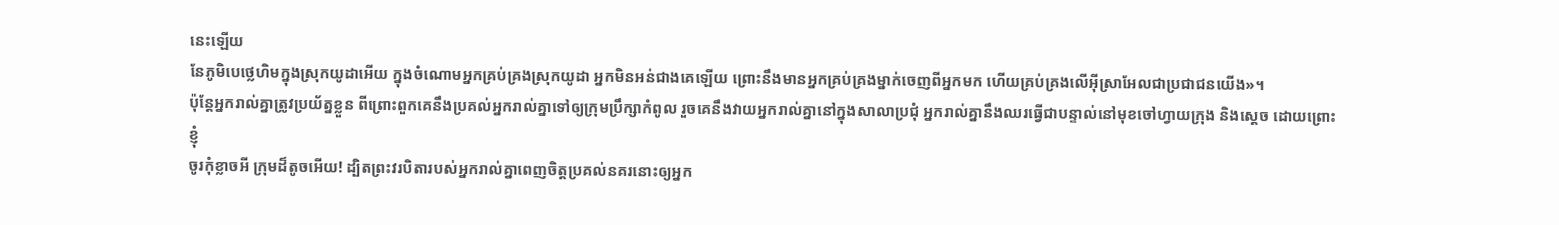នេះឡើយ
នែភូមិបេថ្លេហិមក្នុងស្រុកយូដាអើយ ក្នុងចំណោមអ្នកគ្រប់គ្រងស្រុកយូដា អ្នកមិនអន់ជាងគេឡើយ ព្រោះនឹងមានអ្នកគ្រប់គ្រងម្នាក់ចេញពីអ្នកមក ហើយគ្រប់គ្រងលើអ៊ីស្រាអែលជាប្រជាជនយើង»។
ប៉ុន្ដែអ្នករាល់គ្នាត្រូវប្រយ័ត្នខ្លួន ពីព្រោះពួកគេនឹងប្រគល់អ្នករាល់គ្នាទៅឲ្យក្រុមប្រឹក្សាកំពូល រួចគេនឹងវាយអ្នករាល់គ្នានៅក្នុងសាលាប្រជុំ អ្នករាល់គ្នានឹងឈរធ្វើជាបន្ទាល់នៅមុខចៅហ្វាយក្រុង និងស្ដេច ដោយព្រោះខ្ញុំ
ចូរកុំខ្លាចអី ក្រុមដ៏តូចអើយ! ដ្បិតព្រះវរបិតារបស់អ្នករាល់គ្នាពេញចិត្ដប្រគល់នគរនោះឲ្យអ្នក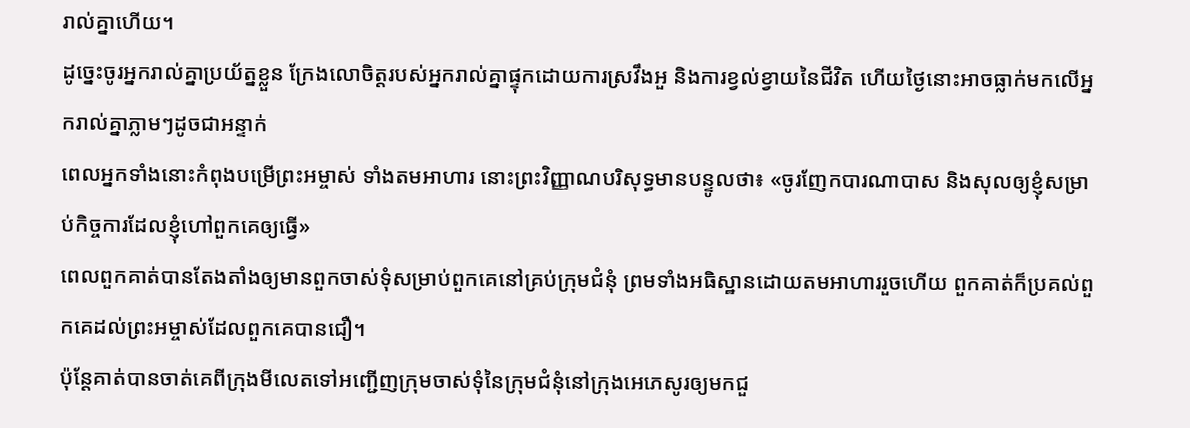រាល់គ្នាហើយ។
ដូច្នេះចូរអ្នករាល់គ្នាប្រយ័ត្នខ្លួន ក្រែងលោចិត្ដរបស់អ្នករាល់គ្នាផ្ទុកដោយការស្រវឹងអួ និងការខ្វល់ខ្វាយនៃជីវិត ហើយថ្ងៃនោះអាចធ្លាក់មកលើអ្នករាល់គ្នាភ្លាមៗដូចជាអន្ទាក់
ពេលអ្នកទាំងនោះកំពុងបម្រើព្រះអម្ចាស់ ទាំងតមអាហារ នោះព្រះវិញ្ញាណបរិសុទ្ធមានបន្ទូលថា៖ «ចូរញែកបារណាបាស និងសុលឲ្យខ្ញុំសម្រាប់កិច្ចការដែលខ្ញុំហៅពួកគេឲ្យធ្វើ»
ពេលពួកគាត់បានតែងតាំងឲ្យមានពួកចាស់ទុំសម្រាប់ពួកគេនៅគ្រប់ក្រុមជំនុំ ព្រមទាំងអធិស្ឋានដោយតមអាហាររួចហើយ ពួកគាត់ក៏ប្រគល់ពួកគេដល់ព្រះអម្ចាស់ដែលពួកគេបានជឿ។
ប៉ុន្ដែគាត់បានចាត់គេពីក្រុងមីលេតទៅអញ្ជើញក្រុមចាស់ទុំនៃក្រុមជំនុំនៅក្រុងអេភេសូរឲ្យមកជួ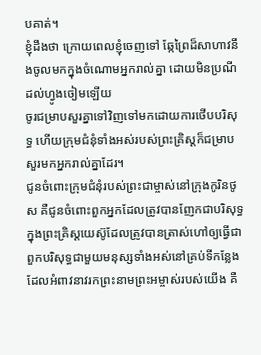បគាត់។
ខ្ញុំដឹងថា ក្រោយពេលខ្ញុំចេញទៅ ឆ្កែព្រៃដ៏សាហាវនឹងចូលមកក្នុងចំណោមអ្នករាល់គ្នា ដោយមិនប្រណីដល់ហ្វូងចៀមឡើយ
ចូរជម្រាបសួរគ្នាទៅវិញទៅមកដោយការថើបបរិសុទ្ធ ហើយក្រុមជំនុំទាំងអស់របស់ព្រះគ្រិស្ដក៏ជម្រាបសួរមកអ្នករាល់គ្នាដែរ។
ជូនចំពោះក្រុមជំនុំរបស់ព្រះជាម្ចាស់នៅក្រុងកូរិនថូស គឺជូនចំពោះពួកអ្នកដែលត្រូវបានញែកជាបរិសុទ្ធក្នុងព្រះគ្រិស្ដយេស៊ូដែលត្រូវបានត្រាស់ហៅឲ្យធ្វើជាពួកបរិសុទ្ធជាមួយមនុស្សទាំងអស់នៅគ្រប់ទីកន្លែងដែលអំពាវនាវរកព្រះនាមព្រះអម្ចាស់របស់យើង គឺ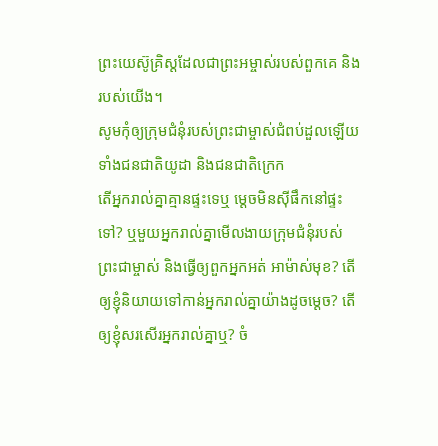ព្រះយេស៊ូគ្រិស្ដដែលជាព្រះអម្ចាស់របស់ពួកគេ និងរបស់យើង។
សូមកុំឲ្យក្រុមជំនុំរបស់ព្រះជាម្ចាស់ជំពប់ដួលឡើយ ទាំងជនជាតិយូដា និងជនជាតិក្រេក
តើអ្នករាល់គ្នាគ្មានផ្ទះទេឬ ម្ដេចមិនស៊ីផឹកនៅផ្ទះទៅ? ឬមួយអ្នករាល់គ្នាមើលងាយក្រុមជំនុំរបស់ព្រះជាម្ចាស់ និងធ្វើឲ្យពួកអ្នកអត់ អាម៉ាស់មុខ? តើឲ្យខ្ញុំនិយាយទៅកាន់អ្នករាល់គ្នាយ៉ាងដូចម្ដេច? តើឲ្យខ្ញុំសរសើរអ្នករាល់គ្នាឬ? ចំ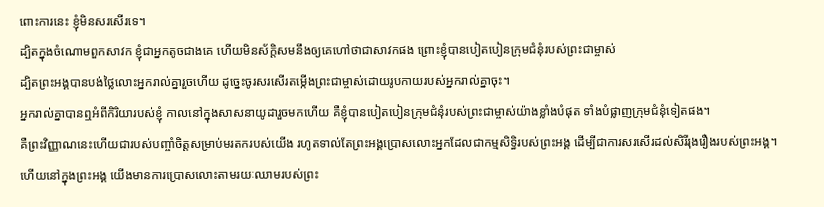ពោះការនេះ ខ្ញុំមិនសរសើរទេ។
ដ្បិតក្នុងចំណោមពួកសាវក ខ្ញុំជាអ្នកតូចជាងគេ ហើយមិនស័ក្ដិសមនឹងឲ្យគេហៅថាជាសាវកផង ព្រោះខ្ញុំបានបៀតបៀនក្រុមជំនុំរបស់ព្រះជាម្ចាស់
ដ្បិតព្រះអង្គបានបង់ថ្លៃលោះអ្នករាល់គ្នារួចហើយ ដូច្នេះចូរសរសើរតម្កើងព្រះជាម្ចាស់ដោយរូបកាយរបស់អ្នករាល់គ្នាចុះ។
អ្នករាល់គ្នាបានឮអំពីកិរិយារបស់ខ្ញុំ កាលនៅក្នុងសាសនាយូដារួចមកហើយ គឺខ្ញុំបានបៀតបៀនក្រុមជំនុំរបស់ព្រះជាម្ចាស់យ៉ាងខ្លាំងបំផុត ទាំងបំផ្លាញក្រុមជំនុំទៀតផង។
គឺព្រះវិញ្ញាណនេះហើយជារបស់បញ្ចាំចិត្ដសម្រាប់មរតករបស់យើង រហូតទាល់តែព្រះអង្គប្រោសលោះអ្នកដែលជាកម្មសិទ្ធិរបស់ព្រះអង្គ ដើម្បីជាការសរសើរដល់សិរីរុងរឿងរបស់ព្រះអង្គ។
ហើយនៅក្នុងព្រះអង្គ យើងមានការប្រោសលោះតាមរយៈឈាមរបស់ព្រះ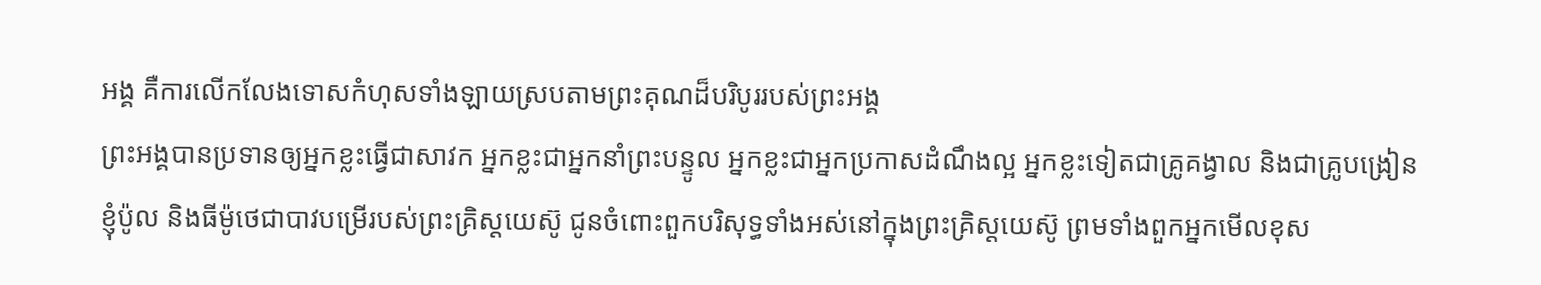អង្គ គឺការលើកលែងទោសកំហុសទាំងឡាយស្របតាមព្រះគុណដ៏បរិបូររបស់ព្រះអង្គ
ព្រះអង្គបានប្រទានឲ្យអ្នកខ្លះធ្វើជាសាវក អ្នកខ្លះជាអ្នកនាំព្រះបន្ទូល អ្នកខ្លះជាអ្នកប្រកាសដំណឹងល្អ អ្នកខ្លះទៀតជាគ្រូគង្វាល និងជាគ្រូបង្រៀន
ខ្ញុំប៉ូល និងធីម៉ូថេជាបាវបម្រើរបស់ព្រះគ្រិស្ដយេស៊ូ ជូនចំពោះពួកបរិសុទ្ធទាំងអស់នៅក្នុងព្រះគ្រិស្ដយេស៊ូ ព្រមទាំងពួកអ្នកមើលខុស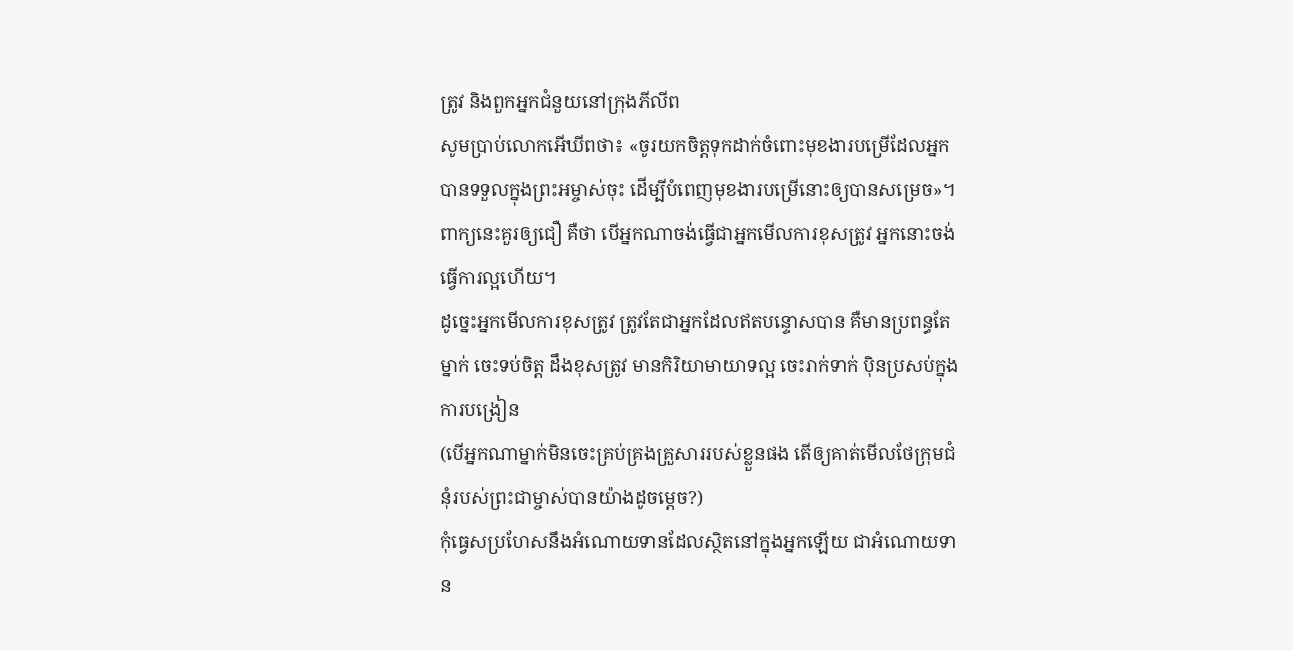ត្រូវ និងពួកអ្នកជំនួយនៅក្រុងភីលីព
សូមប្រាប់លោកអើឃីពថា៖ «ចូរយកចិត្ដទុកដាក់ចំពោះមុខងារបម្រើដែលអ្នកបានទទួលក្នុងព្រះអម្ចាស់ចុះ ដើម្បីបំពេញមុខងារបម្រើនោះឲ្យបានសម្រេច»។
ពាក្យនេះគួរឲ្យជឿ គឺថា បើអ្នកណាចង់ធ្វើជាអ្នកមើលការខុសត្រូវ អ្នកនោះចង់ធ្វើការល្អហើយ។
ដូច្នេះអ្នកមើលការខុសត្រូវ ត្រូវតែជាអ្នកដែលឥតបន្ទោសបាន គឺមានប្រពន្ធតែម្នាក់ ចេះទប់ចិត្ដ ដឹងខុសត្រូវ មានកិរិយាមាយាទល្អ ចេះរាក់ទាក់ ប៉ិនប្រសប់ក្នុងការបង្រៀន
(បើអ្នកណាម្នាក់មិនចេះគ្រប់គ្រងគ្រួសាររបស់ខ្លួនផង តើឲ្យគាត់មើលថែក្រុមជំនុំរបស់ព្រះជាម្ចាស់បានយ៉ាងដូចម្ដេច?)
កុំធ្វេសប្រហែសនឹងអំណោយទានដែលស្ថិតនៅក្នុងអ្នកឡើយ ជាអំណោយទាន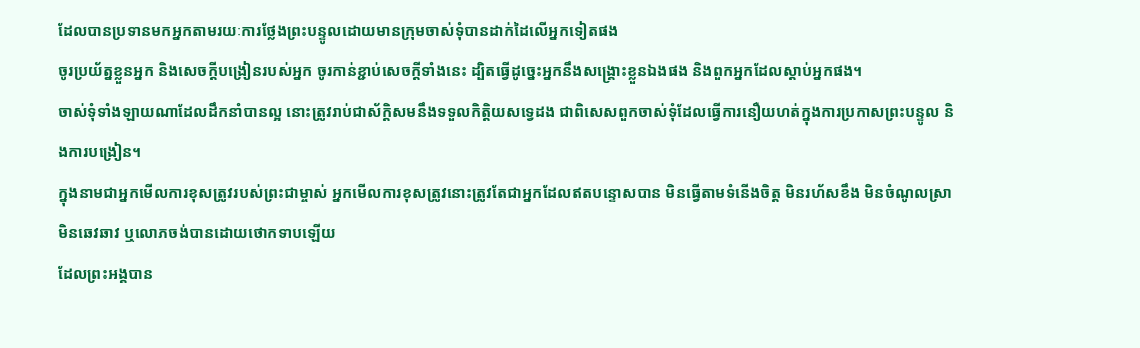ដែលបានប្រទានមកអ្នកតាមរយៈការថ្លែងព្រះបន្ទូលដោយមានក្រុមចាស់ទុំបានដាក់ដៃលើអ្នកទៀតផង
ចូរប្រយ័ត្នខ្លួនអ្នក និងសេចក្ដីបង្រៀនរបស់អ្នក ចូរកាន់ខ្ជាប់សេចក្ដីទាំងនេះ ដ្បិតធ្វើដូច្នេះអ្នកនឹងសង្គ្រោះខ្លួនឯងផង និងពួកអ្នកដែលស្ដាប់អ្នកផង។
ចាស់ទុំទាំងឡាយណាដែលដឹកនាំបានល្អ នោះត្រូវរាប់ជាស័ក្ដិសមនឹងទទួលកិត្ដិយសទ្វេដង ជាពិសេសពួកចាស់ទុំដែលធ្វើការនឿយហត់ក្នុងការប្រកាសព្រះបន្ទូល និងការបង្រៀន។
ក្នុងនាមជាអ្នកមើលការខុសត្រូវរបស់ព្រះជាម្ចាស់ អ្នកមើលការខុសត្រូវនោះត្រូវតែជាអ្នកដែលឥតបន្ទោសបាន មិនធ្វើតាមទំនើងចិត្ដ មិនរហ័សខឹង មិនចំណូលស្រា មិនឆេវឆាវ ឬលោភចង់បានដោយថោកទាបឡើយ
ដែលព្រះអង្គបាន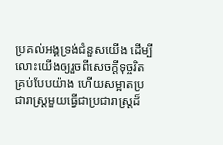ប្រគល់អង្គទ្រង់ជំនួសយើង ដើម្បីលោះយើងឲ្យរួចពីសេចក្ដីទុច្ចរិតគ្រប់បែបយ៉ាង ហើយសម្អាតប្រជារាស្ត្រមួយធ្វើជាប្រជារាស្ដ្រដ៏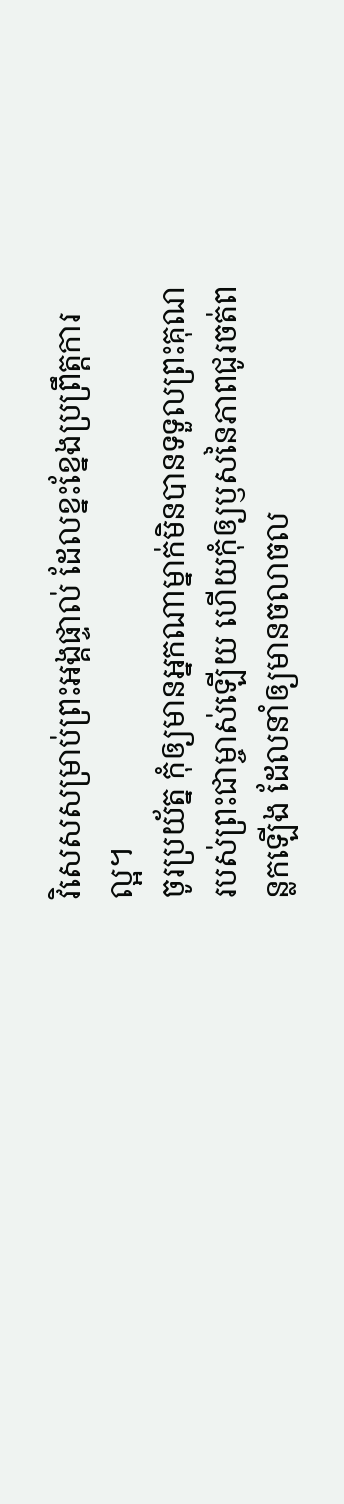វិសេសសម្រាប់ព្រះអង្គផ្ទាល់ ដែលខ្នះខ្នែងប្រព្រឹត្ដការល្អ។
ចូរប្រយ័ត្ន កុំឲ្យមានអ្នកណាម្នាក់មិនបានទទួលព្រះគុណរបស់ព្រះជាម្ចាស់ឡើយ ហើយកុំឲ្យឫសនៃភាពជូរចត់ពន្លកឡើង ដែលនាំឲ្យមានចលាចល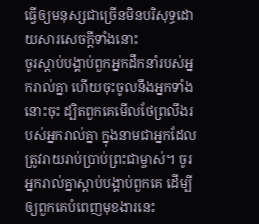ធ្វើឲ្យមនុស្សជាច្រើនមិនបរិសុទ្ធដោយសារសេចក្ដីទាំងនោះ
ចូរស្ដាប់បង្គាប់ពួកអ្នកដឹកនាំរបស់អ្នករាល់គ្នា ហើយចុះចូលនឹងអ្នកទាំងនោះចុះ ដ្បិតពួកគេមើលថែព្រលឹងរបស់អ្នករាល់គ្នា ក្នុងនាមជាអ្នកដែលត្រូវរាយរាប់ប្រាប់ព្រះជាម្ចាស់។ ចូរអ្នករាល់គ្នាស្ដាប់បង្គាប់ពួកគេ ដើម្បីឲ្យពួកគេបំពេញមុខងារនេះ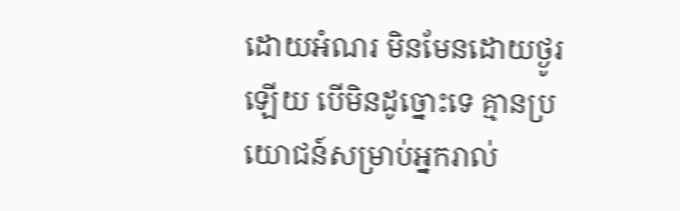ដោយអំណរ មិនមែនដោយថ្ងូរឡើយ បើមិនដូច្នោះទេ គ្មានប្រយោជន៍សម្រាប់អ្នករាល់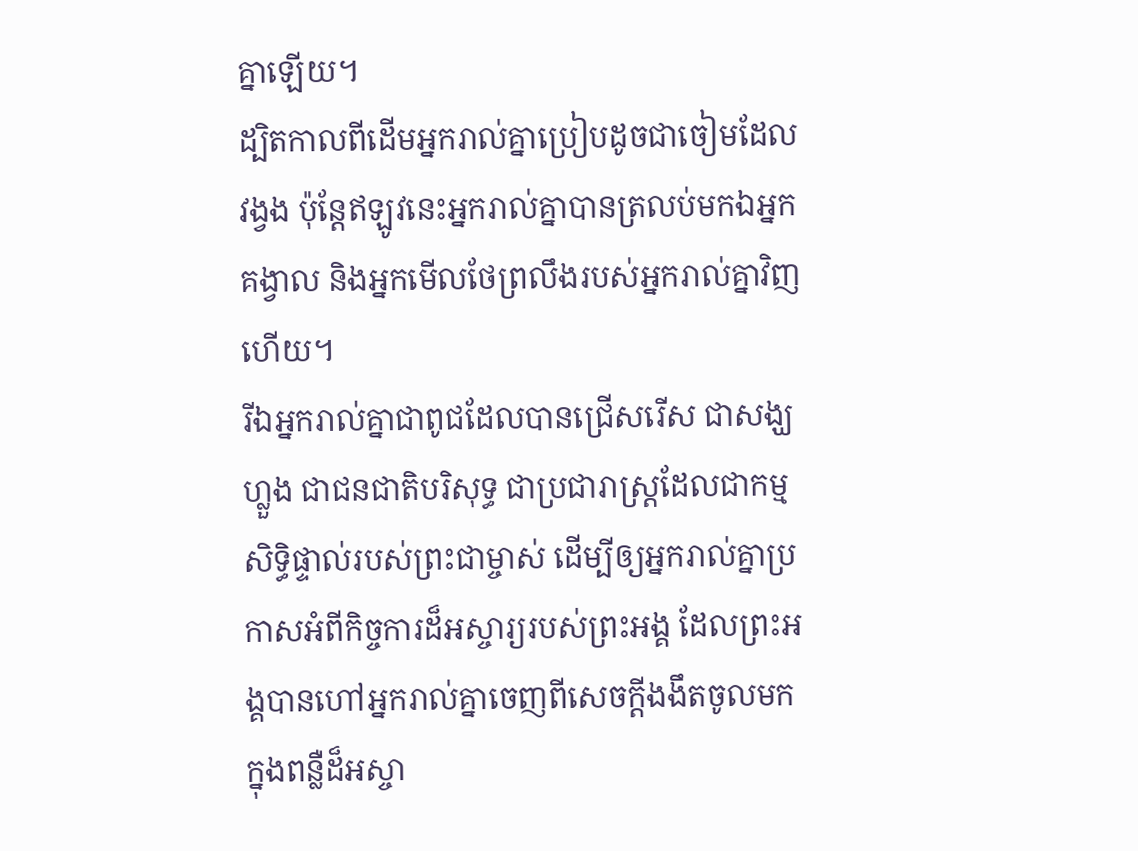គ្នាឡើយ។
ដ្បិតកាលពីដើមអ្នករាល់គ្នាប្រៀបដូចជាចៀមដែលវង្វង ប៉ុន្ដែឥឡូវនេះអ្នករាល់គ្នាបានត្រលប់មកឯអ្នកគង្វាល និងអ្នកមើលថែព្រលឹងរបស់អ្នករាល់គ្នាវិញហើយ។
រីឯអ្នករាល់គ្នាជាពូជដែលបានជ្រើសរើស ជាសង្ឃហ្លួង ជាជនជាតិបរិសុទ្ធ ជាប្រជារាស្ដ្រដែលជាកម្មសិទ្ធិផ្ទាល់របស់ព្រះជាម្ចាស់ ដើម្បីឲ្យអ្នករាល់គ្នាប្រកាសអំពីកិច្ចការដ៏អស្ចារ្យរបស់ព្រះអង្គ ដែលព្រះអង្គបានហៅអ្នករាល់គ្នាចេញពីសេចក្ដីងងឹតចូលមកក្នុងពន្លឺដ៏អស្ចា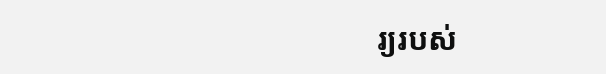រ្យរបស់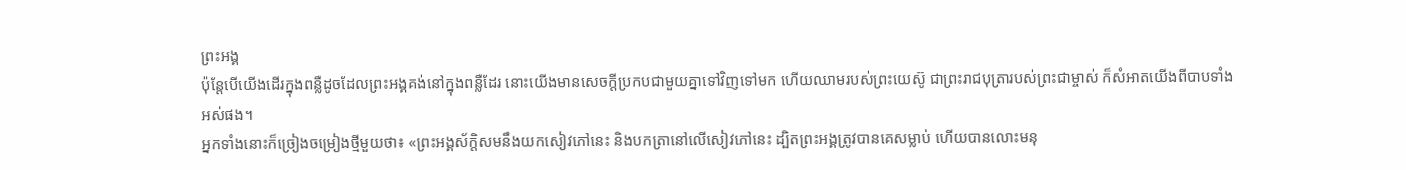ព្រះអង្គ
ប៉ុន្ដែបើយើងដើរក្នុងពន្លឺដូចដែលព្រះអង្គគង់នៅក្នុងពន្លឺដែរ នោះយើងមានសេចក្ដីប្រកបជាមួយគ្នាទៅវិញទៅមក ហើយឈាមរបស់ព្រះយេស៊ូ ជាព្រះរាជបុត្រារបស់ព្រះជាម្ចាស់ ក៏សំអាតយើងពីបាបទាំងអស់ផង។
អ្នកទាំងនោះក៏ច្រៀងចម្រៀងថ្មីមួយថា៖ «ព្រះអង្គស័ក្ដិសមនឹងយកសៀវភៅនេះ និងបកត្រានៅលើសៀវភៅនេះ ដ្បិតព្រះអង្គត្រូវបានគេសម្លាប់ ហើយបានលោះមនុ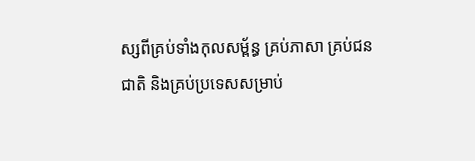ស្សពីគ្រប់ទាំងកុលសម្ព័ន្ធ គ្រប់ភាសា គ្រប់ជនជាតិ និងគ្រប់ប្រទេសសម្រាប់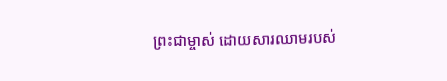ព្រះជាម្ចាស់ ដោយសារឈាមរបស់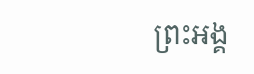ព្រះអង្គ